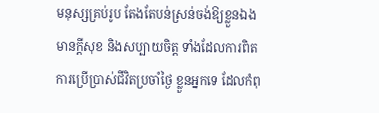មនុស្សគ្រប់រូប តែងតែបន់ស្រន់ចង់ឱ្យខ្លួនឯងមានក្ដីសុខ និងសប្បាយចិត្ត ទាំងដែលការពិត ការប្រើប្រាស់ជីវិតប្រចាំថ្ងៃ ខ្លួនអ្នកទេ ដែលកំពុ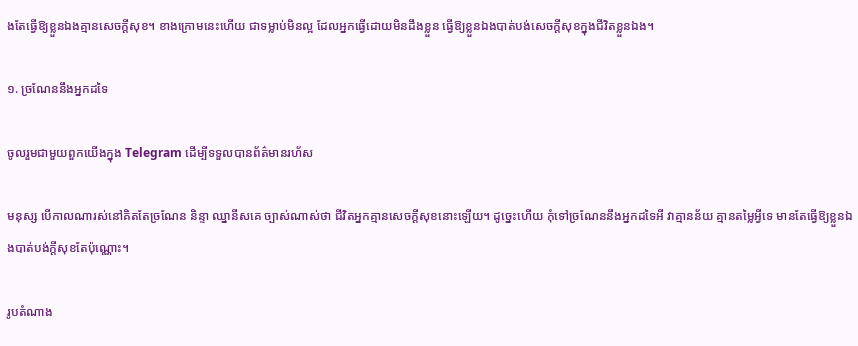ងតែធ្វើឱ្យខ្លួនឯងគ្មានសេចក្ដីសុខ។ ខាងក្រោមនេះហើយ ជាទម្លាប់មិនល្អ ដែលអ្នកធ្វើដោយមិនដឹងខ្លួន ធ្វើឱ្យខ្លួនឯងបាត់បង់សេចក្ដីសុខក្នុងជីវិតខ្លួនឯង។

១. ច្រណែននឹងអ្នកដទៃ

ចូលរួមជាមួយពួកយើងក្នុង Telegram ដើម្បីទទួលបានព័ត៌មានរហ័ស

មនុស្ស បើកាលណារស់នៅគិតតែច្រណែន និន្ទា ឈ្នានីសគេ ច្បាស់ណាស់ថា ជីវិតអ្នកគ្មានសេចក្ដីសុខនោះឡើយ។ ដូច្នេះហើយ កុំទៅច្រណែននឹងអ្នកដទៃអី វាគ្មានន័យ គ្មានតម្លៃអ្វីទេ មានតែធ្វើឱ្យខ្លួនឯងបាត់បង់ក្ដីសុខតែប៉ុណ្ណោះ។

រូបតំណាង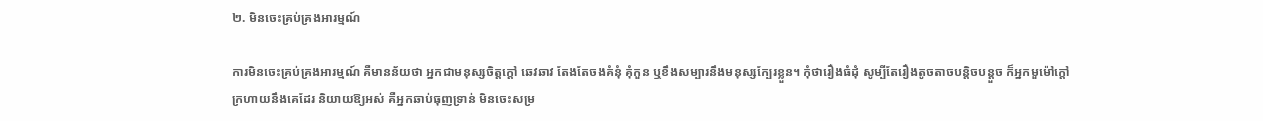២. មិនចេះគ្រប់គ្រងអារម្មណ៍

ការមិនចេះគ្រប់គ្រងអារម្មណ៍ គឺមានន័យថា អ្នកជាមនុស្សចិត្តក្ដៅ ឆេវឆាវ តែងតែចងគំនុំ គុំកួន ឬខឹងសម្បារនឹងមនុស្សក្បែរខ្លួន។ កុំថារឿងធំដុំ សូម្បីតែរឿងតូចតាចបន្តិចបន្តួច ក៏អ្នកមួម៉ៅក្ដៅក្រហាយនឹងគេដែរ និយាយឱ្យអស់ គឺអ្នកឆាប់ធុញទ្រាន់ មិនចេះសម្រ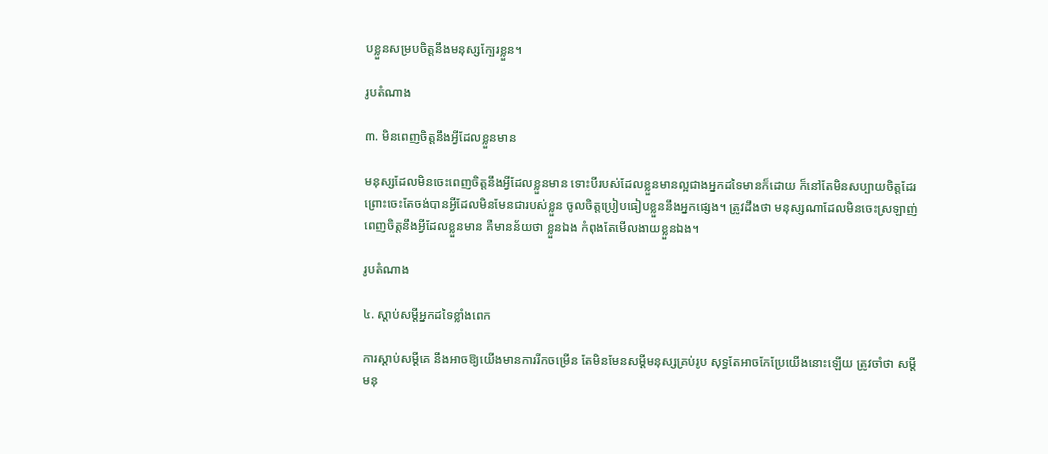បខ្លួនសម្របចិត្តនឹងមនុស្សក្បែរខ្លួន។

រូបតំណាង

៣. មិនពេញចិត្តនឹងអ្វីដែលខ្លួនមាន

មនុស្សដែលមិនចេះពេញចិត្តនឹងអ្វីដែលខ្លួនមាន ទោះបីរបស់ដែលខ្លួនមានល្អជាងអ្នកដទៃមានក៏ដោយ ក៏នៅតែមិនសប្បាយចិត្តដែរ ព្រោះចេះតែចង់បានអ្វីដែលមិនមែនជារបស់ខ្លួន ចូលចិត្តប្រៀបធៀបខ្លួននឹងអ្នកផ្សេង។ ត្រូវដឹងថា មនុស្សណាដែលមិនចេះស្រឡាញ់ ពេញចិត្តនឹងអ្វីដែលខ្លួនមាន គឺមានន័យថា ខ្លួនឯង កំពុងតែមើលងាយខ្លួនឯង។

រូបតំណាង

៤. ស្ដាប់សម្ដីអ្នកដទៃខ្លាំងពេក

ការស្ដាប់សម្ដីគេ នឹងអាចឱ្យយើងមានការរីកចម្រើន តែមិនមែនសម្ដីមនុស្សគ្រប់រូប សុទ្ធតែអាចកែប្រែយើងនោះឡើយ ត្រូវចាំថា សម្ដីមនុ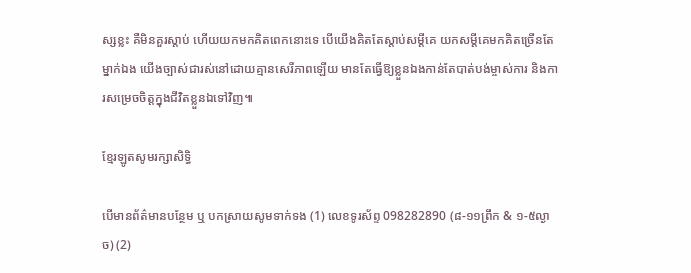ស្សខ្លះ គឺមិនគួរស្ដាប់ ហើយយកមកគិតពេកនោះទេ បើយើងគិតតែស្ដាប់សម្ដីគេ យកសម្ដីគេមកគិតច្រើនតែម្នាក់ឯង យើងច្បាស់ជារស់នៅដោយគ្មានសេរីភាពឡើយ មានតែធ្វើឱ្យខ្លួនឯងកាន់តែបាត់បង់ម្ចាស់ការ និងការសម្រេចចិត្តក្នុងជីវិតខ្លួនឯទៅវិញ៕

ខ្មែរឡូតសូមរក្សាសិទ្ធិ

បើមានព័ត៌មានបន្ថែម ឬ បកស្រាយសូមទាក់ទង (1) លេខទូរស័ព្ទ 098282890 (៨-១១ព្រឹក & ១-៥ល្ងាច) (2)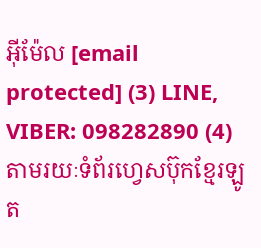អ៊ីម៉ែល [email protected] (3) LINE, VIBER: 098282890 (4) តាមរយៈទំព័រហ្វេសប៊ុកខ្មែរឡូត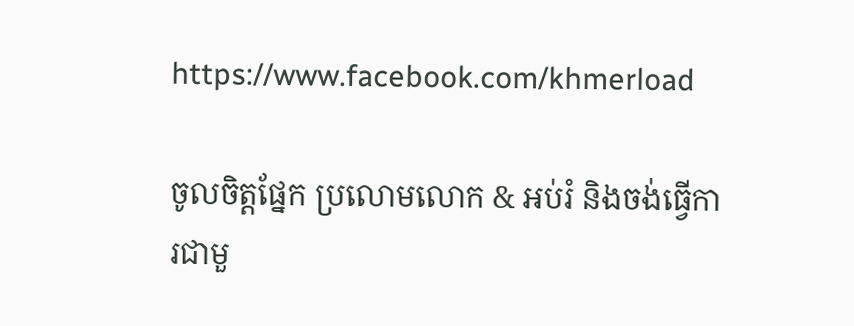https://www.facebook.com/khmerload

ចូលចិត្តផ្នែក ប្រលោមលោក & អប់រំ និងចង់ធ្វើការជាមួ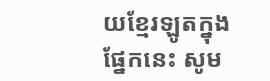យខ្មែរឡូតក្នុងផ្នែកនេះ សូម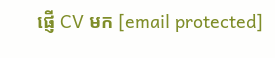ផ្ញើ CV មក [email protected]